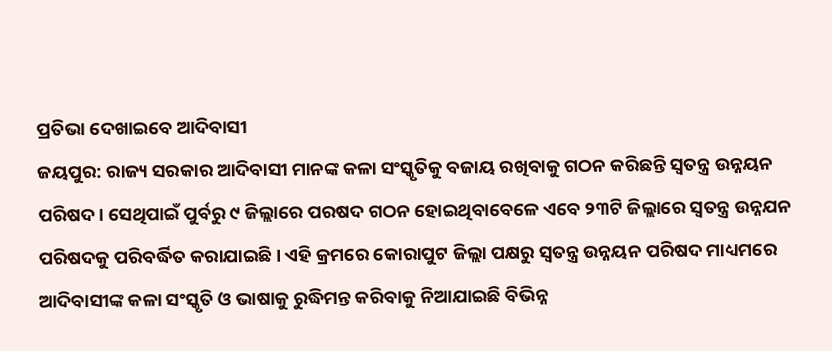ପ୍ରତିଭା ଦେଖାଇବେ ଆଦିବାସୀ
ଜୟପୁର: ରାଜ୍ୟ ସରକାର ଆଦିବାସୀ ମାନଙ୍କ କଳା ସଂସ୍କୃତିକୁ ବଜାୟ ରଖିବାକୁ ଗଠନ କରିଛନ୍ତି ସ୍ବତନ୍ତ୍ର ଉନ୍ନୟନ ପରିଷଦ। ସେଥିପାଇଁ ପୁର୍ବରୁ ୯ ଜିଲ୍ଲାରେ ପରଷଦ ଗଠନ ହୋଇଥିବାବେଳେ ଏବେ ୨୩ଟି ଜିଲ୍ଲାରେ ସ୍ବତନ୍ତ୍ର ଉନ୍ନଯନ ପରିଷଦକୁ ପରିବର୍ଦ୍ଧିତ କରାଯାଇଛି। ଏହି କ୍ରମରେ କୋରାପୁଟ ଜିଲ୍ଲା ପକ୍ଷରୁ ସ୍ବତନ୍ତ୍ର ଉନ୍ନୟନ ପରିଷଦ ମାଧ୍ୟମରେ ଆଦିବାସୀଙ୍କ କଳା ସଂସ୍କୃତି ଓ ଭାଷାକୁ ରୁଦ୍ଧିମନ୍ତ କରିବାକୁ ନିଆଯାଇଛି ବିଭିନ୍ନ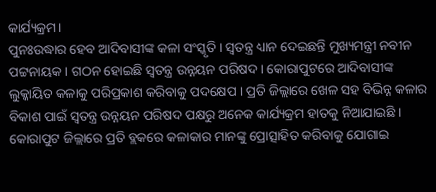କାର୍ଯ୍ୟକ୍ରମ।
ପୁନଃଉଦ୍ଧାର ହେବ ଆଦିବାସୀଙ୍କ କଳା ସଂସ୍କୃତି । ସ୍ବତନ୍ତ୍ର ଧ୍ୟାନ ଦେଇଛନ୍ତି ମୁଖ୍ୟମନ୍ତ୍ରୀ ନବୀନ ପଟ୍ଟନାୟକ। ଗଠନ ହୋଇଛି ସ୍ବତନ୍ତ୍ର ଉନ୍ନୟନ ପରିଷଦ। କୋରାପୁଟରେ ଆଦିବାସୀଙ୍କ ଲୁକ୍କାୟିତ କଳାକୁ ପରିପ୍ରକାଶ କରିବାକୁ ପଦକ୍ଷେପ । ପ୍ରତି ଜିଲ୍ଲାରେ ଖେଳ ସହ ବିଭିନ୍ନ କଳାର ବିକାଶ ପାଇଁ ସ୍ବତନ୍ତ୍ର ଉନ୍ନୟନ ପରିଷଦ ପକ୍ଷରୁ ଅନେକ କାର୍ଯ୍ୟକ୍ରମ ହାତକୁ ନିଆଯାଇଛି । କୋରାପୁଟ ଜିଲ୍ଲାରେ ପ୍ରତି ବ୍ଲକରେ କଳାକାର ମାନଙ୍କୁ ପ୍ରୋତ୍ସାହିତ କରିବାକୁ ଯୋଗାଇ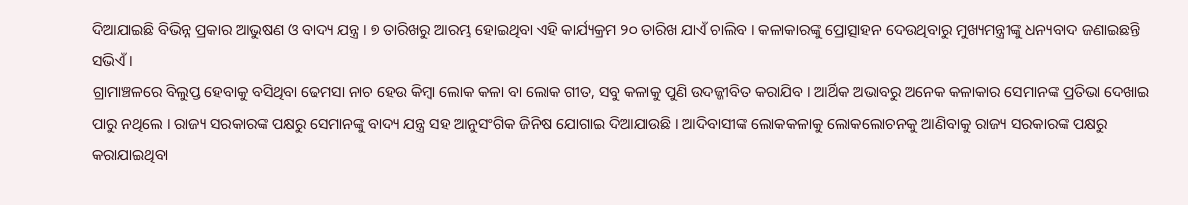ଦିଆଯାଇଛି ବିଭିନ୍ନ ପ୍ରକାର ଆଭୁଷଣ ଓ ବାଦ୍ୟ ଯନ୍ତ୍ର । ୭ ତାରିଖରୁ ଆରମ୍ଭ ହୋଇଥିବା ଏହି କାର୍ଯ୍ୟକ୍ରମ ୨୦ ତାରିଖ ଯାଏଁ ଚାଲିବ । କଳାକାରଙ୍କୁ ପ୍ରୋତ୍ସାହନ ଦେଉଥିବାରୁ ମୁଖ୍ୟମନ୍ତ୍ରୀଙ୍କୁ ଧନ୍ୟବାଦ ଜଣାଇଛନ୍ତି ସଭିଏଁ ।
ଗ୍ରାମାଞ୍ଚଳରେ ବିଲୁପ୍ତ ହେବାକୁ ବସିଥିବା ଢେମସା ନାଚ ହେଉ କିମ୍ବା ଲୋକ କଳା ବା ଲୋକ ଗୀତ, ସବୁ କଳାକୁ ପୁଣି ଉଦଜ୍ଜୀବିତ କରାଯିବ । ଆର୍ଥିକ ଅଭାବରୁ ଅନେକ କଳାକାର ସେମାନଙ୍କ ପ୍ରତିଭା ଦେଖାଇ ପାରୁ ନଥିଲେ । ରାଜ୍ୟ ସରକାରଙ୍କ ପକ୍ଷରୁ ସେମାନଙ୍କୁ ବାଦ୍ୟ ଯନ୍ତ୍ର ସହ ଆନୁସଂଗିକ ଜିନିଷ ଯୋଗାଇ ଦିଆଯାଉଛି । ଆଦିବାସୀଙ୍କ ଲୋକକଳାକୁ ଲୋକଲୋଚନକୁ ଆଣିବାକୁ ରାଜ୍ୟ ସରକାରଙ୍କ ପକ୍ଷରୁ କରାଯାଇଥିବା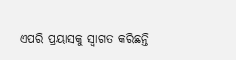ଏପରି ପ୍ରୟାସକୁ ସ୍ବାଗତ କରିଛନ୍ତି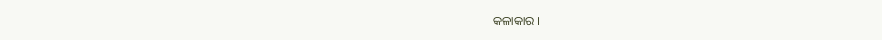କଳାକାର ।